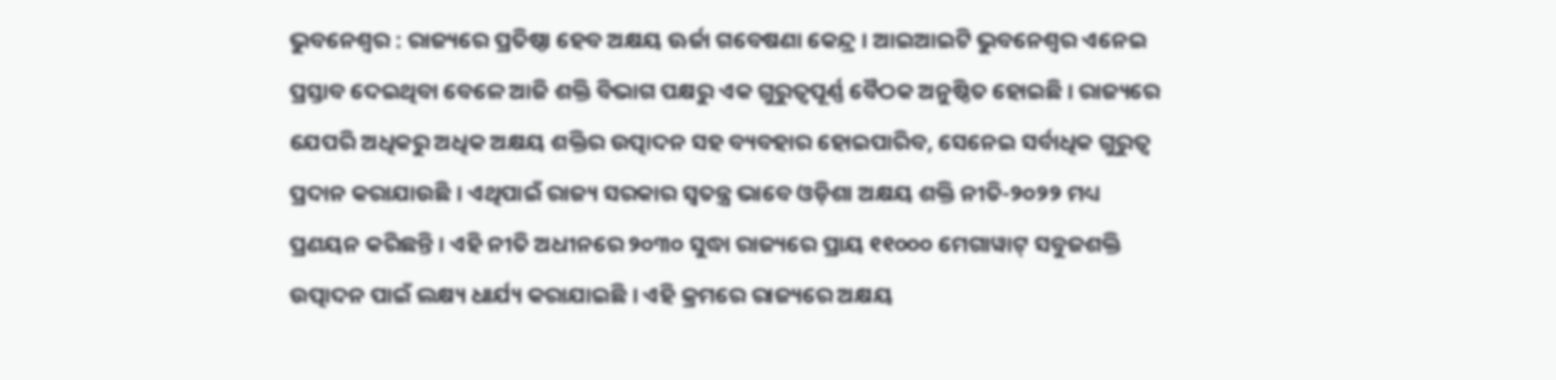ଭୁବନେଶ୍ୱର : ରାଜ୍ୟରେ ପ୍ରତିଷ୍ଠା ହେବ ଅକ୍ଷୟ ଊର୍ଜା ଗବେଷଣା କେନ୍ଦ୍ର । ଆଇଆଇଟି ଭୁବନେଶ୍ୱର ଏନେଇ ପ୍ରସ୍ତାବ ଦେଇଥିବା ବେଳେ ଆଜି ଶକ୍ତି ବିଭାଗ ପକ୍ଷରୁ ଏକ ଗୁରୁତ୍ୱପୂର୍ଣ୍ଣ ବୈଠକ ଅନୁଷ୍ଠିତ ହୋଇଛି । ରାଜ୍ୟରେ ଯେପରି ଅଧିକରୁ ଅଧିକ ଅକ୍ଷୟ ଶକ୍ତିର ଉତ୍ପାଦନ ସହ ବ୍ୟବହାର ହୋଇପାରିବ, ସେନେଇ ସର୍ବାଧିକ ଗୁରୁତ୍ୱ ପ୍ରଦାନ କରାଯାଉଛି । ଏଥିପାଇଁ ରାଜ୍ୟ ସରକାର ସ୍ୱତନ୍ତ୍ର ଭାବେ ଓଡ଼ିଶା ଅକ୍ଷୟ ଶକ୍ତି ନୀତି-୨୦୨୨ ମଧ୍ୟ ପ୍ରଣୟନ କରିଛନ୍ତି । ଏହି ନୀତି ଅଧୀନରେ ୨୦୩୦ ସୁଦ୍ଧା ରାଜ୍ୟରେ ପ୍ରାୟ ୧୧୦୦୦ ମେଗାୱାଟ୍ ସବୁଜଶକ୍ତି ଉତ୍ପାଦନ ପାଇଁ ଲକ୍ଷ୍ୟ ଧାର୍ଯ୍ୟ କରାଯାଇଛି । ଏହି କ୍ରମରେ ରାଜ୍ୟରେ ଅକ୍ଷୟ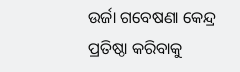ଉର୍ଜା ଗବେଷଣା କେନ୍ଦ୍ର ପ୍ରତିଷ୍ଠା କରିବାକୁ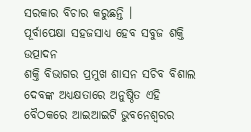ସରକାର ବିଚାର କରୁଛନ୍ତି ।
ପୂର୍ବାପେକ୍ଷା ସହଜସାଧ୍ୟ ହେବ ସବୁଜ ଶକ୍ତି ଉତ୍ପାଦନ
ଶକ୍ତି ବିଭାଗର ପ୍ରମୁଖ ଶାସନ ସଚିବ ବିଶାଲ ଦେବଙ୍କ ଅଧ୍ୟକ୍ଷତାରେ ଅନୁଷ୍ଠିତ ଏହି ବୈଠକରେ ଆଇଆଇଟି ଭୁବନେଶ୍ୱରର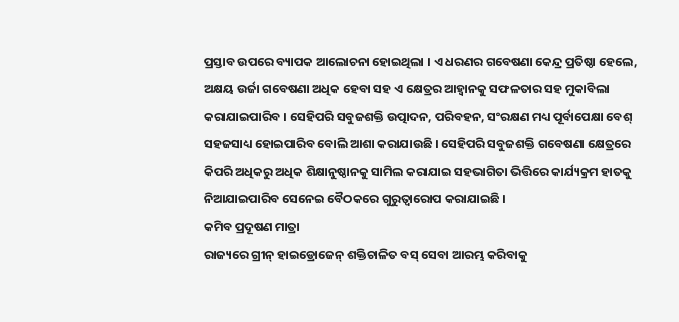ପ୍ରସ୍ତାବ ଉପରେ ବ୍ୟାପକ ଆଲୋଚନା ହୋଇଥିଲା । ଏ ଧରଣର ଗବେଷଣା କେନ୍ଦ୍ର ପ୍ରତିଷ୍ଠା ହେଲେ, ଅକ୍ଷୟ ଉର୍ଜା ଗବେଷଣା ଅଧିକ ହେବା ସହ ଏ କ୍ଷେତ୍ରର ଆହ୍ୱାନକୁ ସଫଳତାର ସହ ମୁକାବିଲା କରାଯାଇପାରିବ । ସେହିପରି ସବୁଜଶକ୍ତି ଉତ୍ପାଦନ, ପରିବହନ, ସଂରକ୍ଷଣ ମଧ୍ୟ ପୂର୍ବାପେକ୍ଷା ବେଶ୍ ସହଜସାଧ୍ୟ ହୋଇପାରିବ ବୋଲି ଆଶା କରାଯାଉଛି । ସେହିପରି ସବୁଜଶକ୍ତି ଗବେଷଣା କ୍ଷେତ୍ରରେ କିପରି ଅଧିକରୁ ଅଧିକ ଶିକ୍ଷାନୁଷ୍ଠାନକୁ ସାମିଲ କରାଯାଇ ସହଭାଗିତା ଭିତ୍ତିରେ କାର୍ଯ୍ୟକ୍ରମ ହାତକୁ ନିଆଯାଇପାରିବ ସେନେଇ ବୈଠକରେ ଗୁରୁତ୍ୱାରୋପ କରାଯାଇଛି ।
କମିବ ପ୍ରଦୂଷଣ ମାତ୍ରା
ରାଜ୍ୟରେ ଗ୍ରୀନ୍ ହାଇଡ୍ରୋଜେନ୍ ଶକ୍ତିଚାଳିତ ବସ୍ ସେବା ଆରମ୍ଭ କରିବାକୁ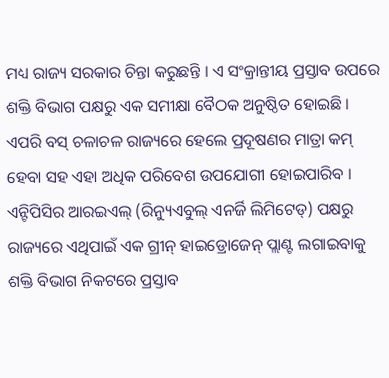ମଧ୍ୟ ରାଜ୍ୟ ସରକାର ଚିନ୍ତା କରୁଛନ୍ତି । ଏ ସଂକ୍ରାନ୍ତୀୟ ପ୍ରସ୍ତାବ ଉପରେ ଶକ୍ତି ବିଭାଗ ପକ୍ଷରୁ ଏକ ସମୀକ୍ଷା ବୈଠକ ଅନୁଷ୍ଠିତ ହୋଇଛି । ଏପରି ବସ୍ ଚଳାଚଳ ରାଜ୍ୟରେ ହେଲେ ପ୍ରଦୂଷଣର ମାତ୍ରା କମ୍ ହେବା ସହ ଏହା ଅଧିକ ପରିବେଶ ଉପଯୋଗୀ ହୋଇପାରିବ । ଏନ୍ଟିପିସିର ଆରଇଏଲ୍ (ରିନ୍ୟୁଏବୁଲ୍ ଏନର୍ଜି ଲିମିଟେଡ୍) ପକ୍ଷରୁ ରାଜ୍ୟରେ ଏଥିପାଇଁ ଏକ ଗ୍ରୀନ୍ ହାଇଡ୍ରୋଜେନ୍ ପ୍ଲାଣ୍ଟ ଲଗାଇବାକୁ ଶକ୍ତି ବିଭାଗ ନିକଟରେ ପ୍ରସ୍ତାବ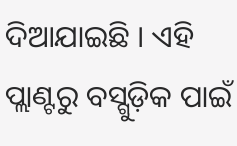ଦିଆଯାଇଛି । ଏହି ପ୍ଲାଣ୍ଟରୁ ବସ୍ଗୁଡ଼ିକ ପାଇଁ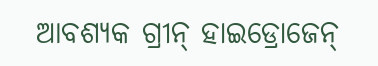ଆବଶ୍ୟକ ଗ୍ରୀନ୍ ହାଇଡ୍ରୋଜେନ୍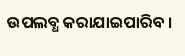ଉପଲବ୍ଧ କରାଯାଇପାରିବ ।